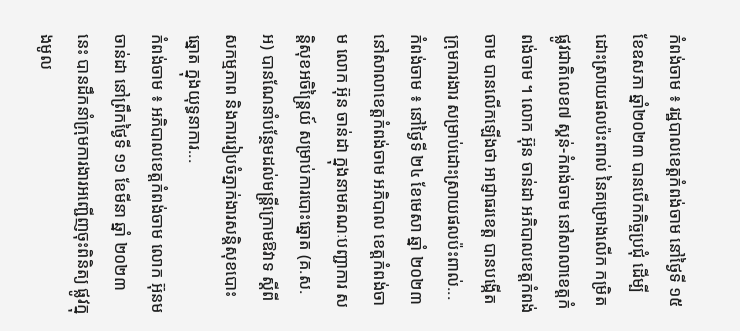កំពង់ចាម ៖ រដ្ឋបាលខេត្តកំពង់ចាម នៅថ្ងៃទី ១៥ ខែឧសភា ឆ្នាំ២០២៣ បានបើកកិច្ចប្រជុំ ដើម្បីដោះស្រាយផលប៉ះពាល់ នៃគម្រោងលើក កម្រិតផ្លូវជាតិលេខ៧ ស្គន់-កំពង់ចាម នៅសាលាខេត្តកំពង់ចាម ។ លោក អ៊ុន ចាន់ដា អភិបាលខេត្តកំពង់ចាម បានលើកឡើងថា អាជ្ញាធរខេត្ត បានបង្កើតក្រុមការងារ សម្រាប់ដោះស្រាយផលប៉ះពាល់...
កំពង់ចាម ៖ នៅថ្ងៃទី ២៤ ខែមេសា ឆ្នាំ ២០២៣ នៅសាលាខេត្តកំពង់ចាម អភិបាល ខេត្តកំពង់ចាម លោក អ៊ុន ចាន់ដា ក្នុងនាមគណៈបញ្ជាការ សន្តិសុខអចិន្ត្រៃយ៍ សម្រាប់ការបោះឆ្នោត (គ.ស. អ) បានណែនាំបន្ថែមដល់មន្ត្រីក្រោមឱវាទ ស្តីពីសកម្មភាព និងការរៀបចំភ្នាក់ងារសន្តិសុខបោះឆ្នោត ក្នុងយុទ្ធនាការ...
កំពង់ចាម ៖ អភិបាលខេត្តកំពង់ចាម លោក អ៊ុនមចាន់ដា នៅព្រឹកថ្ងៃទី ១១ ខែមីនា ឆ្នាំ ២០២៣ នេះ បានដឹកនាំក្រុមការងារអញ្ជើញចុះពិនិត្យ ផ្លូវក្នុងមូល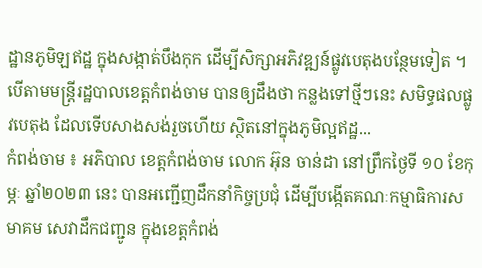ដ្ឋានភូមិឡឥដ្ឋ ក្នុងសង្កាត់បឹងកុក ដើម្បីសិក្សាអភិវឌ្ឍន៍ផ្លូវបេតុងបន្ថែមទៀត ។ បើតាមមន្ត្រីរដ្ឋបាលខេត្តកំពង់ចាម បានឲ្យដឹងថា កន្លងទៅថ្មីៗនេះ សមិទ្ធផលផ្លូវបេតុង ដែលទើបសាងសង់រួចហើយ ស្ថិតនៅក្នុងភូមិល្អឥដ្ឋ...
កំពង់ចាម ៖ អភិបាល ខេត្តកំពង់ចាម លោក អ៊ុន ចាន់ដា នៅព្រឹកថ្ងៃទី ១០ ខែកុម្ភៈ ឆ្នាំ២០២៣ នេះ បានអញ្ជើញដឹកនាំកិច្ចប្រជុំ ដើម្បីបង្កើតគណៈកម្មាធិការសមាគម សេវាដឹកជញ្ជូន ក្នុងខេត្តកំពង់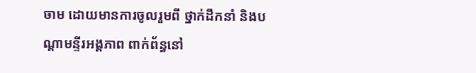ចាម ដោយមានការចូលរួមពី ថ្នាក់ដឹកនាំ និងបណ្ដាមន្ទីរអង្គភាព ពាក់ព័ន្ធនៅ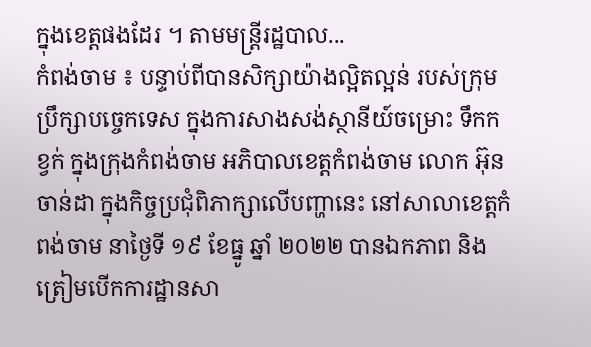ក្នុងខេត្តផងដែរ ។ តាមមន្ត្រីរដ្ឋបាល...
កំពង់ចាម ៖ បន្ទាប់ពីបានសិក្សាយ៉ាងល្អិតល្អន់ របស់ក្រុមប្រឹក្សាបច្ចេកទេស ក្នុងការសាងសង់ស្ថានីយ៍ចម្រោះ ទឹកកខ្វក់ ក្នុងក្រុងកំពង់ចាម អភិបាលខេត្តកំពង់ចាម លោក អ៊ុន ចាន់ដា ក្នុងកិច្ចប្រជុំពិភាក្សាលើបញ្ហានេះ នៅសាលាខេត្តកំពង់ចាម នាថ្ងៃទី ១៩ ខែធ្នូ ឆ្នាំ ២០២២ បានឯកភាព និងត្រៀមបើកការដ្ឋានសា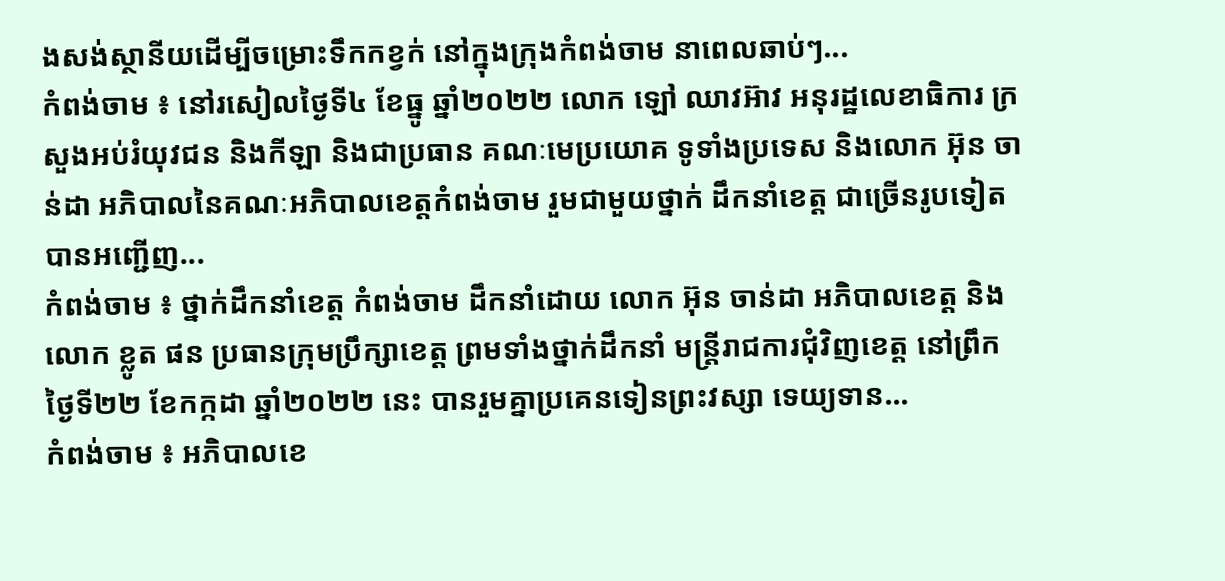ងសង់ស្ថានីយដើម្បីចម្រោះទឹកកខ្វក់ នៅក្នុងក្រុងកំពង់ចាម នាពេលឆាប់ៗ...
កំពង់ចាម ៖ នៅរសៀលថ្ងៃទី៤ ខែធ្នូ ឆ្នាំ២០២២ លោក ឡៅ ឈាវអ៊ាវ អនុរដ្ឋលេខាធិការ ក្រសួងអប់រំយុវជន និងកីឡា និងជាប្រធាន គណៈមេប្រយោគ ទូទាំងប្រទេស និងលោក អ៊ុន ចាន់ដា អភិបាលនៃគណៈអភិបាលខេត្តកំពង់ចាម រួមជាមួយថ្នាក់ ដឹកនាំខេត្ត ជាច្រើនរូបទៀត បានអញ្ជើញ...
កំពង់ចាម ៖ ថ្នាក់ដឹកនាំខេត្ត កំពង់ចាម ដឹកនាំដោយ លោក អ៊ុន ចាន់ដា អភិបាលខេត្ត និង លោក ខ្លូត ផន ប្រធានក្រុមប្រឹក្សាខេត្ត ព្រមទាំងថ្នាក់ដឹកនាំ មន្ត្រីរាជការជុំវិញខេត្ត នៅព្រឹកថ្ងៃទី២២ ខែកក្កដា ឆ្នាំ២០២២ នេះ បានរួមគ្នាប្រគេនទៀនព្រះវស្សា ទេយ្យទាន...
កំពង់ចាម ៖ អភិបាលខេ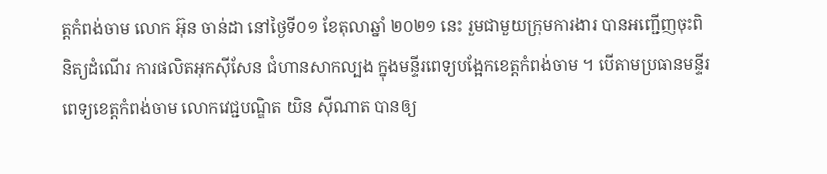ត្តកំពង់ចាម លោក អ៊ុន ចាន់ដា នៅថ្ងៃទី០១ ខែតុលាឆ្នាំ ២០២១ នេះ រួមជាមួយក្រុមការងារ បានអញ្ជើញចុះពិនិត្យដំណើរ ការផលិតអុកស៊ីសែន ជំហានសាកល្បង ក្នុងមន្ទីរពេទ្យបង្អែកខេត្តកំពង់ចាម ។ បើតាមប្រធានមន្ទីរពេទ្យខេត្តកំពង់ចាម លោកវេជ្ជបណ្ឌិត យិន ស៊ីណាត បានឲ្យ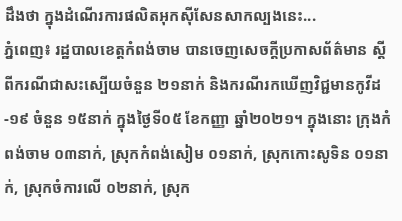ដឹងថា ក្នុងដំណើរការផលិតអុកស៊ីសែនសាកល្បងនេះ...
ភ្នំពេញ៖ រដ្ឋបាលខេត្តកំពង់ចាម បានចេញសេចក្តីប្រកាសព័ត៌មាន ស្តីពីករណីជាសះស្បើយចំនួន ២១នាក់ និងករណីរកឃើញវិជ្ជមានកូវីដ-១៩ ចំនួន ១៥នាក់ ក្នុងថ្ងៃទី០៥ ខែកញ្ញា ឆ្នាំ២០២១។ ក្នុងនោះ ក្រុងកំពង់ចាម ០៣នាក់, ស្រុកកំពង់សៀម ០១នាក់, ស្រុកកោះសូទិន ០១នាក់, ស្រុកចំការលើ ០២នាក់, ស្រុក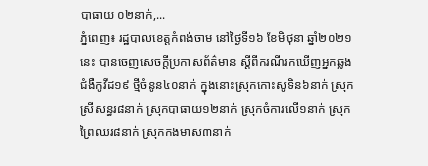បាធាយ ០២នាក់,...
ភ្នំពេញ៖ រដ្ឋបាលខេត្តកំពង់ចាម នៅថ្ងៃទី១៦ ខែមិថុនា ឆ្នាំ២០២១នេះ បានចេញសេចក្ដីប្រកាសព័ត៌មាន ស្ដីពីករណីរកឃើញអ្នកឆ្លង ជំងឺកូវីដ១៩ ថ្មីចំនូន៤០នាក់ ក្នុងនោះស្រុកកោះសូទិន៦នាក់ ស្រុកស្រីសន្ធរ៨នាក់ ស្រុកបាធាយ១២នាក់ ស្រុកចំការលើ១នាក់ ស្រុកព្រៃឈរ៨នាក់ ស្រុកកងមាស៣នាក់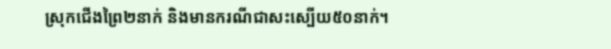ស្រុកជើងព្រៃ២នាក់ និងមានករណីជាសះស្បើយ៥០នាក់។